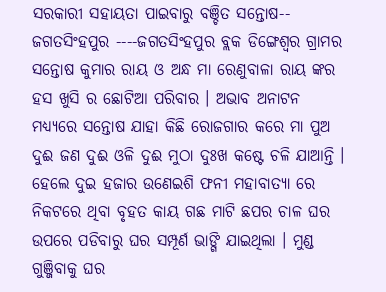ସରକାରୀ ସହାୟତା ପାଇବାରୁ ବଞ୍ଚିତ ସନ୍ତୋଷ--
ଜଗତସିଂହପୁର ----ଜଗତସିଂହପୁର ବ୍ଲକ ଡିଙ୍ଗେଶ୍ୱର ଗ୍ରାମର ସନ୍ତୋଷ କୁମାର ରାୟ ଓ ଅନ୍ଧ ମା ରେଣୁବାଳା ରାୟ ଙ୍କର ହସ ଖୁସି ର ଛୋଟିଆ ପରିବାର । ଅଭାବ ଅନାଟନ ମଧ୍ୟ୍ୟରେ ସନ୍ତୋଷ ଯାହା କିଛି ରୋଜଗାର କରେ ମା ପୁଅ ଦୁଈ ଜଣ ଦୁଈ ଓଳି ଦୁଈ ମୁଠା ଦୁଃଖ କଷ୍ଟେ ଚଳି ଯାଆନ୍ତି । ହେଲେ ଦୁଇ ହଜାର ଉଣେଇଶି ଫନୀ ମହାବାତ୍ୟା ରେ ନିକଟରେ ଥିବା ବୃହତ କାୟ ଗଛ ମାଟି ଛପର ଚାଳ ଘର ଉପରେ ପଡିବାରୁ ଘର ସମ୍ପୂର୍ଣ ଭାଙ୍ଗି ଯାଇଥିଲା । ମୁଣ୍ଡ ଗୁଞ୍ଜିବାକୁ ଘର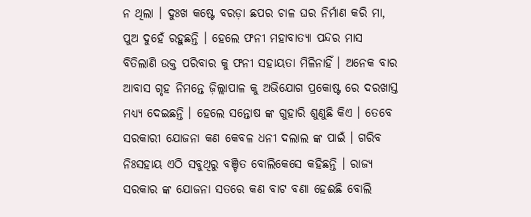ନ ଥିଲା । ଦୁଃଖ କଷ୍ଟେ ବରଡ଼ା ଛପର ଚାଳ ଘର ନିର୍ମାଣ କରି ମା, ପୁଅ ଦୁହେଁ ରହୁଛନ୍ତି । ହେଲେ ଫନୀ ମହାବାତ୍ୟା ପନ୍ଦର ମାସ ବିତିଲାଣି ଉକ୍ତ ପରିବାର କୁ ଫନୀ ସହାୟତା ମିଳିନାହିଁ । ଅନେକ ବାର ଆବାସ ଗୃହ ନିମନ୍ତେ ଜ଼ିଲ୍ଲାପାଳ କୁ ଅଭିଯୋଗ ପ୍ରକୋଷ୍ଟ ରେ ଦରଖାସ୍ତ ମଧ୍ୟ୍ୟ ଦେଇଛନ୍ତି । ହେଲେ ସନ୍ତୋଷ ଙ୍କ ଗୁହାରି ଶୁଣୁଛି କିଏ । ତେବେ ସରକାରୀ ଯୋଜନା କଣ କେବଳ ଧନୀ ଦଲାଲ ଙ୍କ ପାଇଁ । ଗରିବ ନିଃସହାୟ ଏଠି ସବୁଥିରୁ ବଞ୍ଚିତ ବୋଲିକେସେ କହିଛନ୍ତି । ରାଜ୍ୟ ସରକାର ଙ୍କ ଯୋଜନା ସତରେ କଣ ବାଟ ବଣା ହେଈଛି ବୋଲି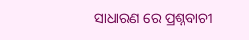ସାଧାରଣ ରେ ପ୍ରଶ୍ନବାଚୀ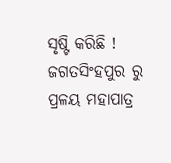ସୃଷ୍ଟି କରିଛି !
ଜଗତସିଂହପୁର ରୁ ପ୍ରଳୟ ମହାପାତ୍ର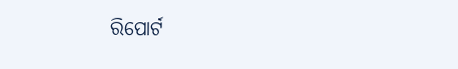ରିପୋର୍ଟ